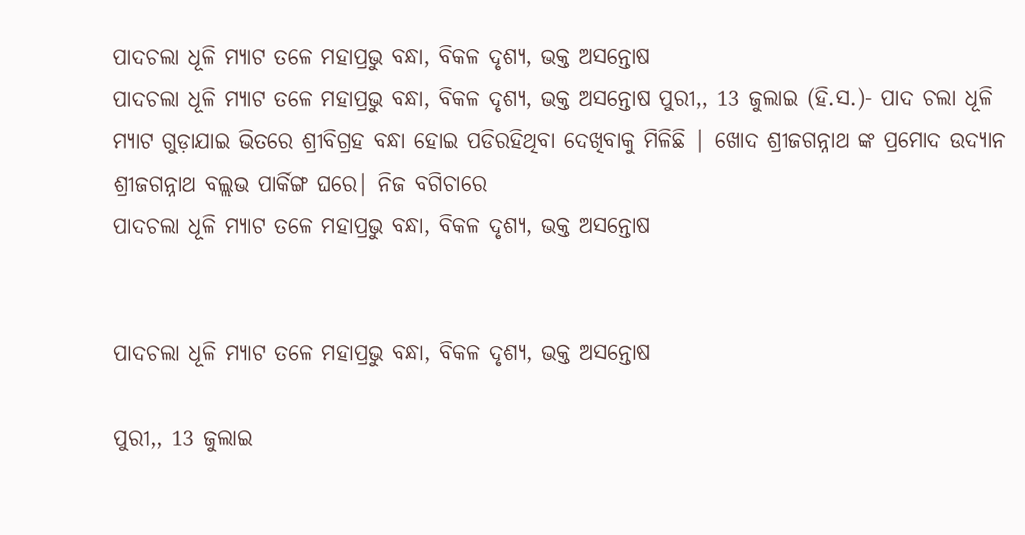ପାଦଚଲା ଧୂଳି ମ୍ୟାଟ ତଳେ ମହାପ୍ରଭୁ ବନ୍ଧା, ବିକଳ ଦୃଶ୍ୟ, ଭକ୍ତ ଅସନ୍ତୋଷ
ପାଦଚଲା ଧୂଳି ମ୍ୟାଟ ତଳେ ମହାପ୍ରଭୁ ବନ୍ଧା, ବିକଳ ଦୃଶ୍ୟ, ଭକ୍ତ ଅସନ୍ତୋଷ ପୁରୀ,, 13 ଜୁଲାଇ (ହି.ସ.)- ପାଦ ଚଲା ଧୂଳି ମ୍ୟାଟ ଗୁଡ଼ାଯାଇ ଭିତରେ ଶ୍ରୀବିଗ୍ରହ ବନ୍ଧା ହୋଇ ପଡିରହିଥିବା ଦେଖିବାକୁ ମିଳିଛି | ଖୋଦ ଶ୍ରୀଜଗନ୍ନାଥ ଙ୍କ ପ୍ରମୋଦ ଉଦ୍ୟାନ ଶ୍ରୀଜଗନ୍ନାଥ ବଲ୍ଲଭ ପାର୍କିଙ୍ଗ ଘରେ| ନିଜ ବଗିଚାରେ
ପାଦଚଲା ଧୂଳି ମ୍ୟାଟ ତଳେ ମହାପ୍ରଭୁ ବନ୍ଧା, ବିକଳ ଦୃଶ୍ୟ, ଭକ୍ତ ଅସନ୍ତୋଷ


ପାଦଚଲା ଧୂଳି ମ୍ୟାଟ ତଳେ ମହାପ୍ରଭୁ ବନ୍ଧା, ବିକଳ ଦୃଶ୍ୟ, ଭକ୍ତ ଅସନ୍ତୋଷ

ପୁରୀ,, 13 ଜୁଲାଇ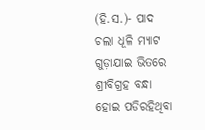(ହି.ସ.)- ପାଦ ଚଲା ଧୂଳି ମ୍ୟାଟ ଗୁଡ଼ାଯାଇ ଭିତରେ ଶ୍ରୀବିଗ୍ରହ ବନ୍ଧା ହୋଇ ପଡିରହିଥିବା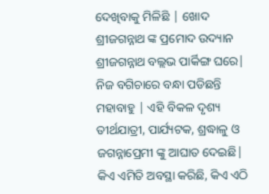ଦେଖିବାକୁ ମିଳିଛି | ଖୋଦ ଶ୍ରୀଜଗନ୍ନାଥ ଙ୍କ ପ୍ରମୋଦ ଉଦ୍ୟାନ ଶ୍ରୀଜଗନ୍ନାଥ ବଲ୍ଲଭ ପାର୍କିଙ୍ଗ ଘରେ| ନିଜ ବଗିଚାରେ ବନ୍ଧା ପଡିଛନ୍ତି ମହାବାହୁ | ଏହି ବିକଳ ଦୃଶ୍ୟ ତୀର୍ଥଯାତ୍ରୀ, ପାର୍ଯ୍ୟଟକ, ଶ୍ରଦ୍ଧାଳୁ ଓ ଜଗନ୍ନାପ୍ରେମୀ ଙ୍କୁ ଆଘାତ ଦେଇଛି| କିଏ ଏମିତି ଅବସ୍ଥା କରିଛି, କିଏ ଏଠି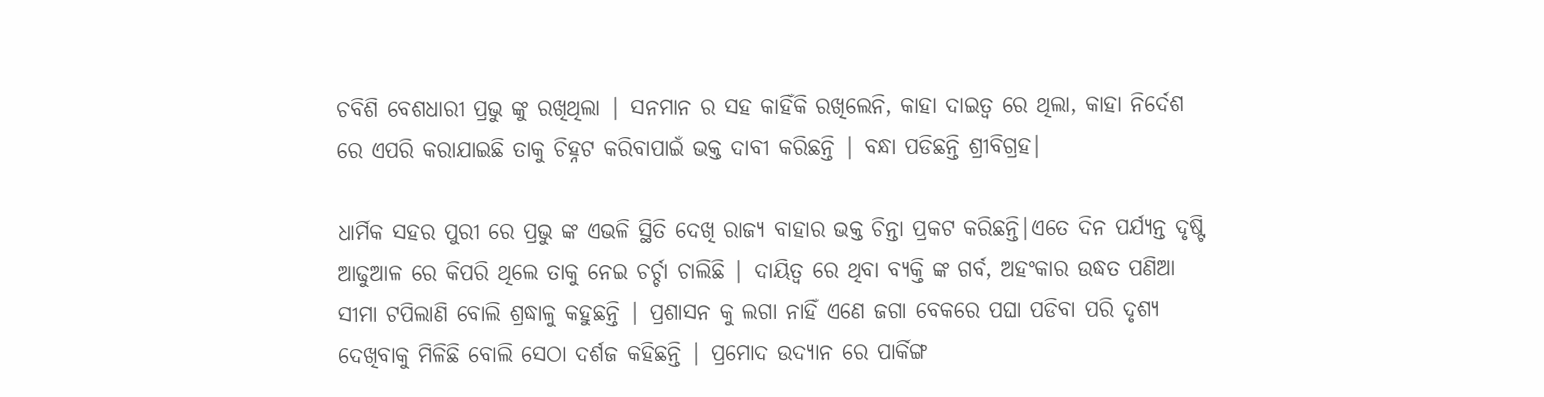ଚବିଶି ବେଶଧାରୀ ପ୍ରଭୁ ଙ୍କୁ ରଖିଥିଲା | ସନମାନ ର ସହ କାହିଁକି ରଖିଲେନି, କାହା ଦାଇତ୍ୱ ରେ ଥିଲା, କାହା ନିର୍ଦେଶ ରେ ଏପରି କରାଯାଇଛି ତାକୁ ଚିହ୍ନଟ କରିବାପାଇଁ ଭକ୍ତ ଦାବୀ କରିଛନ୍ତି | ବନ୍ଧା ପଡିଛନ୍ତି ଶ୍ରୀବିଗ୍ରହ|

ଧାର୍ମିକ ସହର ପୁରୀ ରେ ପ୍ରଭୁ ଙ୍କ ଏଭଳି ସ୍ଥିତି ଦେଖି ରାଜ୍ୟ ବାହାର ଭକ୍ତ ଚିନ୍ତା ପ୍ରକଟ କରିଛନ୍ତି|ଏତେ ଦିନ ପର୍ଯ୍ୟନ୍ତ ଦୃଷ୍ଟି ଆଢୁଆଳ ରେ କିପରି ଥିଲେ ତାକୁ ନେଇ ଚର୍ଚ୍ଚା ଚାଲିଛି | ଦାୟିତ୍ୱ ରେ ଥିବା ବ୍ୟକ୍ତି ଙ୍କ ଗର୍ବ, ଅହଂକାର ଉଦ୍ଧତ ପଣିଆ ସୀମା ଟପିଲାଣି ବୋଲି ଶ୍ରଦ୍ଧାଳୁ କହୁଛନ୍ତି | ପ୍ରଶାସନ କୁ ଲଗା ନାହିଁ ଏଣେ ଜଗା ବେକରେ ପଘା ପଡିବା ପରି ଦୃଶ୍ୟ ଦେଖିବାକୁ ମିଳିଛି ବୋଲି ସେଠା ଦର୍ଶଜ କହିଛନ୍ତି | ପ୍ରମୋଦ ଉଦ୍ୟାନ ରେ ପାର୍କିଙ୍ଗ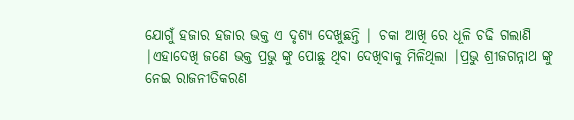ଯୋଗୁଁ ହଜାର ହଜାର ଭକ୍ତ ଏ ଦୃଶ୍ୟ ଦେଖୁଛନ୍ତି | ଚକା ଆଖି ରେ ଧୂଳି ଚଢି ଗଲାଣି |ଏହାଦେଖି ଜଣେ ଭକ୍ତ ପ୍ରଭୁ ଙ୍କୁ ପୋଛୁ ଥିବା ଦେଖିବାକୁ ମିଳିଥିଲା |ପ୍ରଭୁ ଶ୍ରୀଜଗନ୍ନାଥ ଙ୍କୁ ନେଇ ରାଜନୀତିକରଣ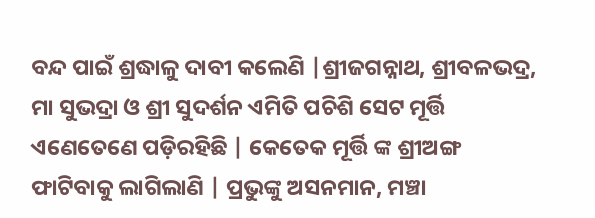ବନ୍ଦ ପାଇଁ ଶ୍ରଦ୍ଧାଳୁ ଦାବୀ କଲେଣି |ଶ୍ରୀଜଗନ୍ନାଥ, ଶ୍ରୀବଳଭଦ୍ର, ମା ସୁଭଦ୍ରା ଓ ଶ୍ରୀ ସୁଦର୍ଶନ ଏମିତି ପଚିଶି ସେଟ ମୂର୍ତ୍ତି ଏଣେତେଣେ ପଡ଼ିରହିଛି | କେତେକ ମୂର୍ତ୍ତି ଙ୍କ ଶ୍ରୀଅଙ୍ଗ ଫାଟିବାକୁ ଲାଗିଲାଣି | ପ୍ରଭୁଙ୍କୁ ଅସନମାନ, ମଞ୍ଚା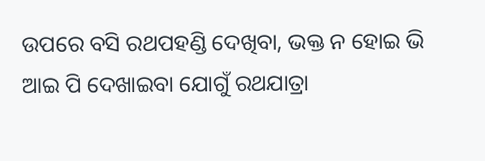ଉପରେ ବସି ରଥପହଣ୍ଡି ଦେଖିବା, ଭକ୍ତ ନ ହୋଇ ଭି ଆଇ ପି ଦେଖାଇବା ଯୋଗୁଁ ରଥଯାତ୍ରା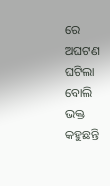ରେ ଅଘଟଣ ଘଟିଲା ବୋଲି ଭକ୍ତ କହୁଛନ୍ତି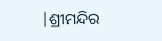|ଶ୍ରୀମନ୍ଦିର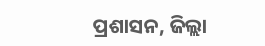ପ୍ରଶାସନ, ଜିଲ୍ଲା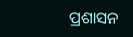ପ୍ରଶାସନ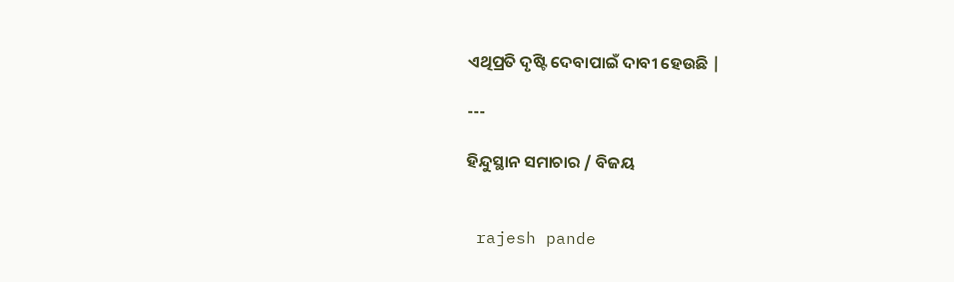ଏଥିପ୍ରତି ଦୃଷ୍ଟି ଦେବାପାଇଁ ଦାବୀ ହେଉଛି |

---

ହିନ୍ଦୁସ୍ଥାନ ସମାଚାର / ବିଜୟ


 rajesh pande